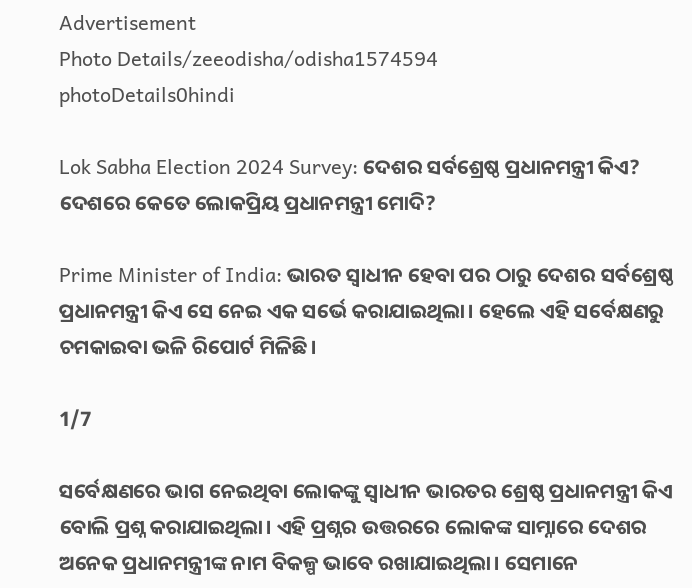Advertisement
Photo Details/zeeodisha/odisha1574594
photoDetails0hindi

Lok Sabha Election 2024 Survey: ଦେଶର ସର୍ବଶ୍ରେଷ୍ଠ ପ୍ରଧାନମନ୍ତ୍ରୀ କିଏ? ଦେଶରେ କେତେ ଲୋକପ୍ରିୟ ପ୍ରଧାନମନ୍ତ୍ରୀ ମୋଦି?

Prime Minister of India: ଭାରତ ସ୍ୱାଧୀନ ହେବା ପର ଠାରୁ ଦେଶର ସର୍ବଶ୍ରେଷ୍ଠ ପ୍ରଧାନମନ୍ତ୍ରୀ କିଏ ସେ ନେଇ ଏକ ସର୍ଭେ କରାଯାଇଥିଲା। ହେଲେ ଏହି ସର୍ବେକ୍ଷଣରୁ ଚମକାଇବା ଭଳି ରିପୋର୍ଟ ମିଳିଛି।

1/7

ସର୍ବେକ୍ଷଣରେ ଭାଗ ନେଇଥିବା ଲୋକଙ୍କୁ ସ୍ୱାଧୀନ ଭାରତର ଶ୍ରେଷ୍ଠ ପ୍ରଧାନମନ୍ତ୍ରୀ କିଏ ବୋଲି ପ୍ରଶ୍ନ କରାଯାଇଥିଲା। ଏହି ପ୍ରଶ୍ନର ଉତ୍ତରରେ ଲୋକଙ୍କ ସାମ୍ନାରେ ଦେଶର ଅନେକ ପ୍ରଧାନମନ୍ତ୍ରୀଙ୍କ ନାମ ବିକଳ୍ପ ଭାବେ ରଖାଯାଇଥିଲା। ସେମାନେ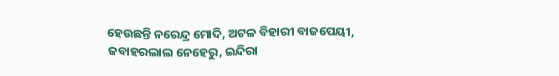ହେଉଛନ୍ତି ନରେନ୍ଦ୍ର ମୋଦି, ଅଟଳ ବିହାରୀ ବାଜପେୟୀ, ଜବାହରଲାଲ ନେହେରୁ, ଇନ୍ଦିରା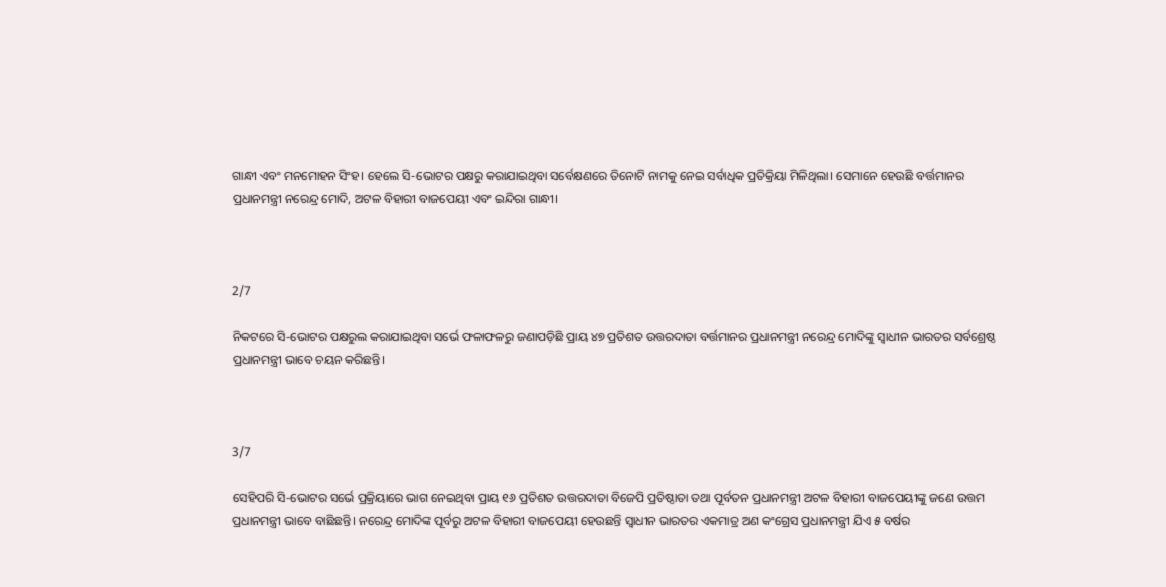ଗାନ୍ଧୀ ଏବଂ ମନମୋହନ ସିଂହ। ହେଲେ ସି-ଭୋଟର ପକ୍ଷରୁ କରାଯାଇଥିବା ସର୍ବେକ୍ଷଣରେ ତିନୋଟି ନାମକୁ ନେଇ ସର୍ବାଧିକ ପ୍ରତିକ୍ରିୟା ମିଳିଥିଲା। ସେମାନେ ହେଉଛି ବର୍ତ୍ତମାନର ପ୍ରଧାନମନ୍ତ୍ରୀ ନରେନ୍ଦ୍ର ମୋଦି, ଅଟଳ ବିହାରୀ ବାଜପେୟୀ ଏବଂ ଇନ୍ଦିରା ଗାନ୍ଧୀ।



2/7

ନିକଟରେ ସି-ଭୋଟର ପକ୍ଷରୁଲ କରାଯାଇଥିବା ସର୍ଭେ ଫଳାଫଳରୁ ଜଣାପଡ଼ିଛି ପ୍ରାୟ ୪୭ ପ୍ରତିଶତ ଉତ୍ତରଦାତା ବର୍ତ୍ତମାନର ପ୍ରଧାନମନ୍ତ୍ରୀ ନରେନ୍ଦ୍ର ମୋଦିଙ୍କୁ ସ୍ୱାଧୀନ ଭାରତର ସର୍ବଶ୍ରେଷ୍ଠ ପ୍ରଧାନମନ୍ତ୍ରୀ ଭାବେ ଚୟନ କରିଛନ୍ତି।



3/7

ସେହିପରି ସି-ଭୋଟର ସର୍ଭେ ପ୍ରକ୍ରିୟାରେ ଭାଗ ନେଇଥିବା ପ୍ରାୟ ୧୬ ପ୍ରତିଶତ ଉତ୍ତରଦାତା ବିଜେପି ପ୍ରତିଷ୍ଠାତା ତଥା ପୂର୍ବତନ ପ୍ରଧାନମନ୍ତ୍ରୀ ଅଟଳ ବିହାରୀ ବାଜପେୟୀଙ୍କୁ ଜଣେ ଉତ୍ତମ ପ୍ରଧାନମନ୍ତ୍ରୀ ଭାବେ ବାଛିଛନ୍ତି। ନରେନ୍ଦ୍ର ମୋଦିଙ୍କ ପୂର୍ବରୁ ଅଟଳ ବିହାରୀ ବାଜପେୟୀ ହେଉଛନ୍ତି ସ୍ୱାଧୀନ ଭାରତର ଏକମାତ୍ର ଅଣ କଂଗ୍ରେସ ପ୍ରଧାନମନ୍ତ୍ରୀ ଯିଏ ୫ ବର୍ଷର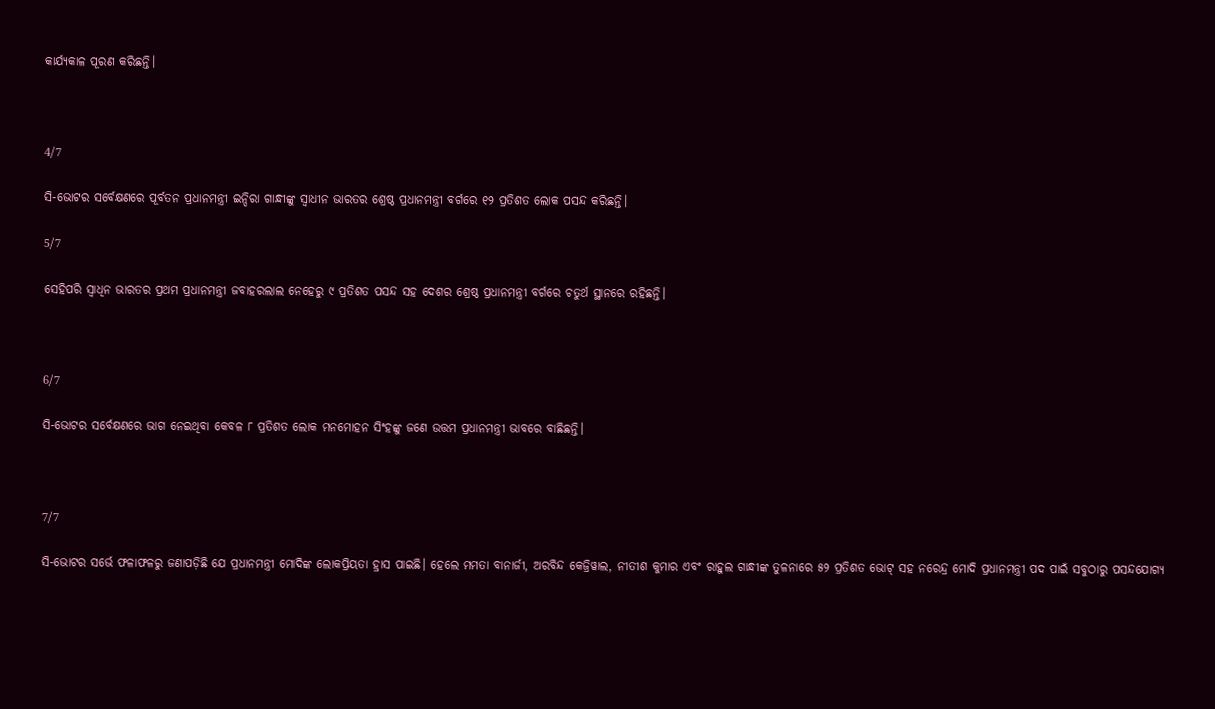କାର୍ଯ୍ୟକାଳ ପୂରଣ କରିଛନ୍ତି।



4/7

ସି-ଭୋଟର ସର୍ବେକ୍ଷଣରେ ପୂର୍ବତନ ପ୍ରଧାନମନ୍ତ୍ରୀ ଇନ୍ଦିରା ଗାନ୍ଧୀଙ୍କୁ ସ୍ୱାଧୀନ ଭାରତର ଶ୍ରେଷ୍ଠ ପ୍ରଧାନମନ୍ତ୍ରୀ ବର୍ଗରେ ୧୨ ପ୍ରତିଶତ ଲୋକ ପସନ୍ଦ କରିଛନ୍ତି।

5/7

ସେହିପରି ସ୍ୱାଧିନ ଭାରତର ପ୍ରଥମ ପ୍ରଧାନମନ୍ତ୍ରୀ ଜବାହରଲାଲ ନେହେରୁ ୯ ପ୍ରତିଶତ ପସନ୍ଦ ସହ ଦେଶର ଶ୍ରେଷ୍ଠ ପ୍ରଧାନମନ୍ତ୍ରୀ ବର୍ଗରେ ଚତୁର୍ଥ ସ୍ଥାନରେ ରହିଛନ୍ତି।



6/7

ସି-ଭୋଟର ସର୍ବେକ୍ଷଣରେ ଭାଗ ନେଇଥିବା କେବଳ ୮ ପ୍ରତିଶତ ଲୋକ ମନମୋହନ ସିଂହଙ୍କୁ ଜଣେ ଉତ୍ତମ ପ୍ରଧାନମନ୍ତ୍ରୀ ଭାବରେ ବାଛିଛନ୍ତି।



7/7

ସି-ଭୋଟର ସର୍ଭେ ଫଳାଫଳରୁ ଜଣାପଡ଼ିଛି ଯେ ପ୍ରଧାନମନ୍ତ୍ରୀ ମୋଦିଙ୍କ ଲୋକପ୍ରିୟତା ହ୍ରାସ ପାଇଛି। ହେଲେ ମମତା ବାନାର୍ଜୀ, ଅରବିନ୍ଦ କେଜ୍ରିୱାଲ, ନୀତୀଶ କୁମାର ଏବଂ ରାହୁଲ ଗାନ୍ଧୀଙ୍କ ତୁଳନାରେ ୫୨ ପ୍ରତିଶତ ଭୋଟ୍ ସହ ନରେନ୍ଦ୍ର ମୋଦି ପ୍ରଧାନମନ୍ତ୍ରୀ ପଦ ପାଇଁ ସବୁଠାରୁ ପସନ୍ଦଯୋଗ୍ୟ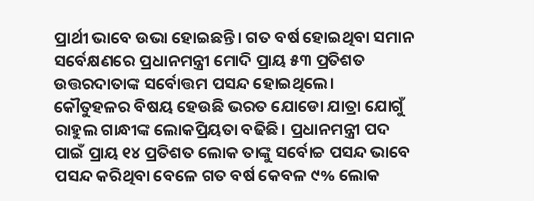ପ୍ରାର୍ଥୀ ଭାବେ ଉଭା ହୋଇଛନ୍ତି। ଗତ ବର୍ଷ ହୋଇଥିବା ସମାନ ସର୍ବେକ୍ଷଣରେ ପ୍ରଧାନମନ୍ତ୍ରୀ ମୋଦି ପ୍ରାୟ ୫୩ ପ୍ରତିଶତ ଉତ୍ତରଦାତାଙ୍କ ସର୍ବୋତ୍ତମ ପସନ୍ଦ ହୋଇଥିଲେ। କୌତୁହଳର ବିଷୟ ହେଉଛି ଭରତ ଯୋଡୋ ଯାତ୍ରା ଯୋଗୁଁ ରାହୁଲ ଗାନ୍ଧୀଙ୍କ ଲୋକପ୍ରିୟତା ବଢିଛି। ପ୍ରଧାନମନ୍ତ୍ରୀ ପଦ ପାଇଁ ପ୍ରାୟ ୧୪ ପ୍ରତିଶତ ଲୋକ ତାଙ୍କୁ ସର୍ବୋଚ୍ଚ ପସନ୍ଦ ଭାବେ ପସନ୍ଦ କରିଥିବା ବେଳେ ଗତ ବର୍ଷ କେବଳ ୯% ଲୋକ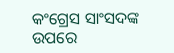କଂଗ୍ରେସ ସାଂସଦଙ୍କ ଉପରେ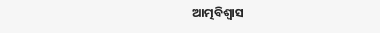ଆତ୍ମବିଶ୍ୱାସ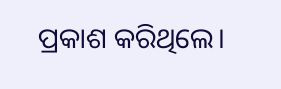ପ୍ରକାଶ କରିଥିଲେ।